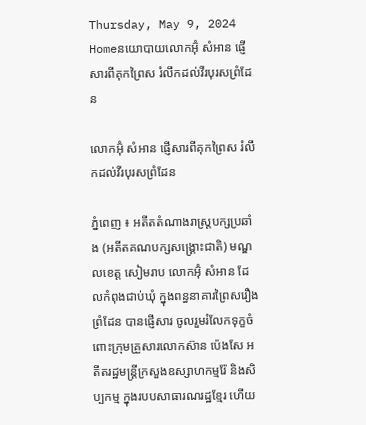Thursday, May 9, 2024
Homeនយោបាយលោកអ៊ុំ សំអាន ផ្ញើសារពីគុកព្រៃស រំលឹកដល់វីរបុរសព្រំដែន

លោកអ៊ុំ សំអាន ផ្ញើសារពីគុកព្រៃស រំលឹកដល់វីរបុរសព្រំដែន

ភ្នំពេញ ៖ អតីតតំណាងរាស្ត្របក្សប្រឆាំង (អតីតគណបក្សសង្គ្រោះជាតិ) មណ្ឌលខេត្ត សៀមរាប លោកអ៊ុំ សំអាន ដែលកំពុងជាប់ឃុំ ក្នុងពន្ធនាគារព្រៃសរឿងព្រំដែន បានផ្ញើសារ ចូលរួមរំលែកទុក្ខចំពោះក្រុមគ្រួសារលោកស៊ាន ប៉េងសែ អតីតរដ្ឋមន្ត្រីក្រសួងឧស្សាហកម្មរ៉ែ និងសិប្បកម្ម ក្នុងរបបសាធារណរដ្ឋខ្មែរ ហើយ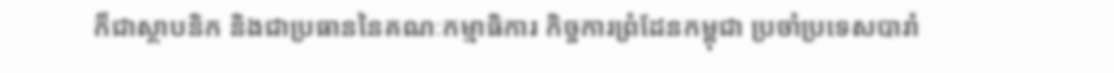ក៏ជាស្ថាបនិក និងជាប្រធាននៃគណៈកម្មាធិការ កិច្ចការព្រំដែនកម្ពុជា ប្រចាំប្រទេសបារាំ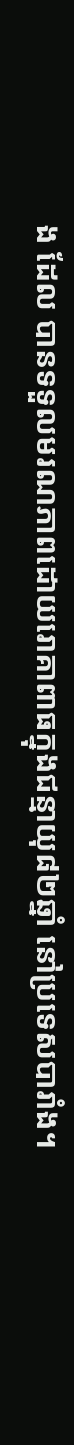ង ដែល បានទទួលមរណភាពដោយរោគាពាធក្នុងជន្មាយុ៨២ឆ្នាំ នៅប្រទេសបារាំង។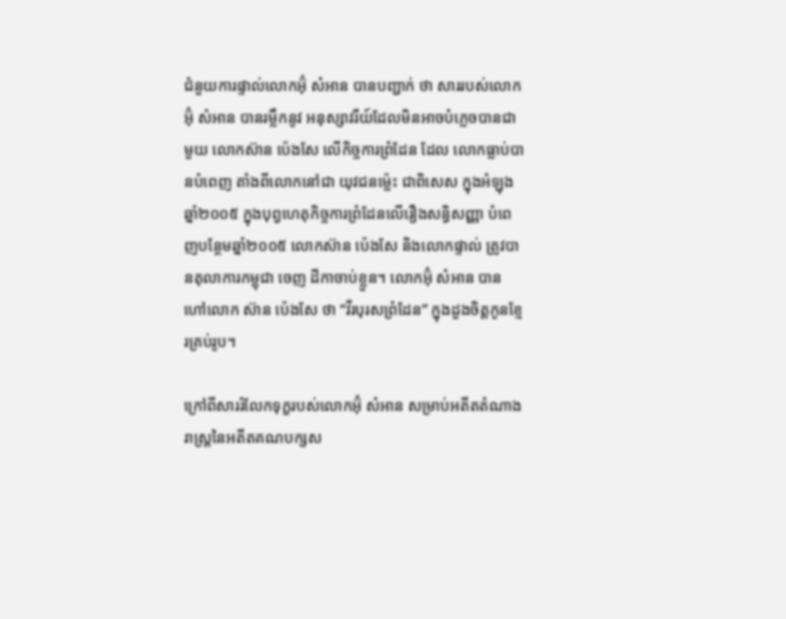ជំនួយការផ្ទាល់លោកអ៊ុំ សំអាន បានបញ្ជាក់ ថា សាររបស់លោកអ៊ុំ សំអាន បានរម្លឹកនូវ អនុស្សាវរីយ៍ដែលមិនអាចបំភ្លេចបានជាមួយ លោកស៊ាន ប៉េងសែ លើកិច្ចការព្រំដែន ដែល លោកធ្លាប់បានបំពេញ តាំងពីលោកនៅជា យុវជនម៉្លេះ ជាពិសេស ក្នុងអំឡុងឆ្នាំ២០០៥ ក្នុងបុព្វហេតុកិច្ចការព្រំដែនលើរឿងសន្ធិសញ្ញា បំពេញបន្ថែមឆ្នាំ២០០៥ លោកស៊ាន ប៉េងសែ និងលោកផ្ទាល់ ត្រូវបានតុលាការកម្ពុជា ចេញ ដីកាចាប់ខ្លួន។ លោកអ៊ុំ សំអាន បានហៅលោក ស៊ាន ប៉េងសែ ថា “វីរបុរសព្រំដែន” ក្នុងដួងចិត្តកូនខ្មែរគ្រប់រូប។

ក្រៅពីសាររំលែកទុក្ខរបស់លោកអ៊ុំ សំអាន សម្រាប់អតីតតំណាងរាស្ត្រនៃអតីតគណបក្សស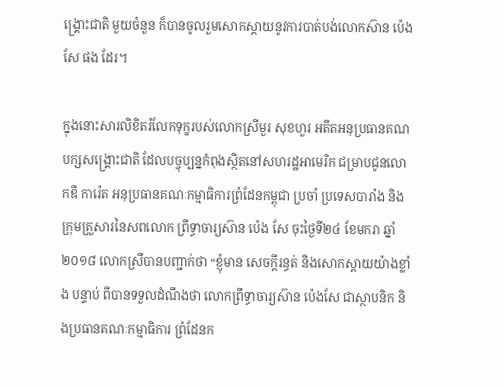ង្គ្រោះជាតិ មួយចំនួន ក៏បានចូលរួមសោកស្តាយនូវការបាត់បង់លោកស៊ាន ប៉េងសែ ផង ដែរ។

ក្នុងនោះសារលិខិតរំលែកទុក្ខរបស់លោកស្រីមួរ សុខហួរ អតីតអនុប្រធានគណបក្សសង្គ្រោះជាតិ ដែលបច្ចុប្បន្នកំពុងស្ថិតនៅសហរដ្ឋអាមេរិក ជម្រាបជូនលោកឌី ការ៉េត អនុប្រធានគណៈកម្មាធិការព្រំដែនកម្ពុជា ប្រចាំ ប្រទេសបារាំង និងក្រុមគ្រួសារនៃសពលោក ព្រឹទ្ធាចារ្យស៊ាន ប៉េង សែ ចុះថ្ងៃទី២៤ ខែមករា ឆ្នាំ២០១៨ លោកស្រីបានបញ្ជាក់ថា “ខ្ញុំមាន សេចក្តីរន្ធត់ និងសោកស្តាយយ៉ាងខ្លាំង បន្ទាប់ ពីបានទទួលដំណឹងថា លោកព្រឹទ្ធាចារ្យស៊ាន ប៉េងសែ ជាស្ថាបនិក និងប្រធានគណៈកម្មាធិការ ព្រំដែនក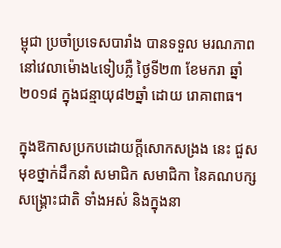ម្ពុជា ប្រចាំប្រទេសបារាំង បានទទួល មរណភាព នៅវេលាម៉ោង៤ទៀបភ្លឺ ថ្ងៃទី២៣ ខែមករា ឆ្នាំ២០១៨ ក្នុងជន្មាយុ៨២ឆ្នាំ ដោយ រោគាពាធ។

ក្នុងឱកាសប្រកបដោយក្តីសោកសង្រង នេះ ជួសមុខថ្នាក់ដឹកនាំ សមាជិក សមាជិកា នៃគណបក្សសង្គ្រោះជាតិ ទាំងអស់ និងក្នុងនា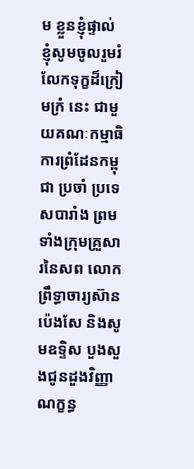ម ខ្លួនខ្ញុំផ្ទាល់ ខ្ញុំសូមចូលរួមរំលែកទុក្ខដ៏ក្រៀមក្រំ នេះ ជាមួយគណៈកម្មាធិការព្រំដែនកម្ពុជា ប្រចាំ ប្រទេសបារាំង ព្រមទាំងក្រុមគ្រួសារនៃសព លោកព្រឹទ្ធាចារ្យស៊ាន ប៉េងសែ និងសូមឧទ្ទិស បួងសួងជូនដួងវិញ្ញាណក្ខន្ធ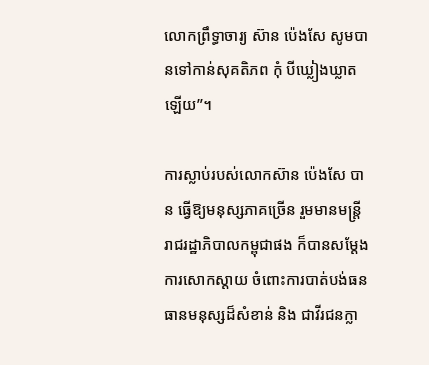លោកព្រឹទ្ធាចារ្យ ស៊ាន ប៉េងសែ សូមបានទៅកាន់សុគតិភព កុំ បីឃ្លៀងឃ្លាតឡើយ”។

ការស្លាប់របស់លោកស៊ាន ប៉េងសែ បាន ធ្វើឱ្យមនុស្សភាគច្រើន រួមមានមន្ត្រីរាជរដ្ឋាភិបាលកម្ពុជាផង ក៏បានសម្តែងការសោកស្តាយ ចំពោះការបាត់បង់ធនធានមនុស្សដ៏សំខាន់ និង ជាវីរជនក្លា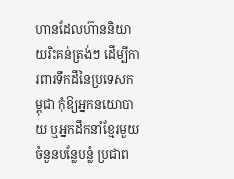ហានដែលហ៊ាននិយាយរិះគន់ត្រង់ៗ ដើម្បីការពារទឹកដីនៃប្រទេសកម្ពុជា កុំឱ្យអ្នកនយោបាយ ឬអ្នកដឹកនាំខ្មែរមួយចំនួនបន្លែបន្លំ ប្រជាព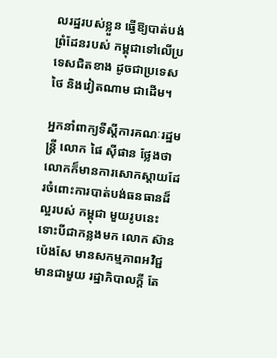លរដ្ឋរបស់ខ្លួន ធ្វើឱ្យបាត់បង់ព្រំដែនរបស់ កម្ពុជាទៅលើប្រទេសជិតខាង ដូចជាប្រទេស ថៃ និងវៀតណាម ជាដើម។

អ្នកនាំពាក្យទីស្តីការគណៈរដ្ឋមន្ត្រី លោក ផៃ ស៊ីផាន ថ្លែងថា លោកក៏មានការសោកស្តាយដែរចំពោះការបាត់បង់ធនធានដ៏ល្អរបស់ កម្ពុជា មួយរូបនេះ ទោះបីជាកន្លងមក លោក ស៊ាន ប៉េងសែ មានសកម្មភាពអវិជ្ជមានជាមួយ រដ្ឋាភិបាលក្តី តែ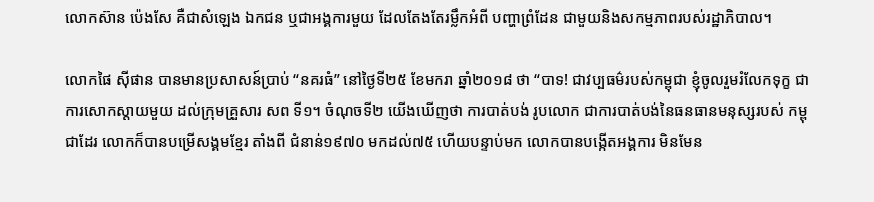លោកស៊ាន ប៉េងសែ គឺជាសំឡេង ឯកជន ឬជាអង្គការមួយ ដែលតែងតែរម្លឹកអំពី បញ្ហាព្រំដែន ជាមួយនិងសកម្មភាពរបស់រដ្ឋាភិបាល។

លោកផៃ ស៊ីផាន បានមានប្រសាសន៍ប្រាប់ “នគរធំ” នៅថ្ងៃទី២៥ ខែមករា ឆ្នាំ២០១៨ ថា “បាទ! ជាវប្បធម៌របស់កម្ពុជា ខ្ញុំចូលរួមរំលែកទុក្ខ ជាការសោកស្តាយមួយ ដល់ក្រុមគ្រួសារ សព ទី១។ ចំណុចទី២ យើងឃើញថា ការបាត់បង់ រូបលោក ជាការបាត់បង់នៃធនធានមនុស្សរបស់ កម្ពុជាដែរ លោកក៏បានបម្រើសង្គមខ្មែរ តាំងពី ជំនាន់១៩៧០ មកដល់៧៥ ហើយបន្ទាប់មក លោកបានបង្កើតអង្គការ មិនមែន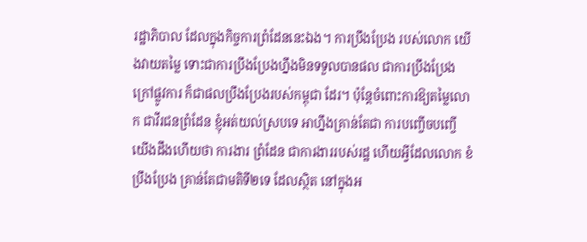រដ្ឋាភិបាល ដែលក្នុងកិច្ចការព្រំដែននេះឯង។ ការប្រឹងប្រែង របស់លោក យើងវាយតម្លៃ ទោះជាការប្រឹងប្រែងហ្នឹងមិនទទួលបានផល ជាការប្រឹងប្រែង ក្រៅផ្លូវការ ក៏ជាផលប្រឹងប្រែងរបស់កម្ពុជា ដែរ។ ប៉ុន្តែចំពោះការឱ្យតម្លៃលោក ជាវីរជនព្រំដែន ខ្ញុំអត់យល់ស្របទេ អាហ្នឹងគ្រាន់តែជា ការបញ្ចើចបញ្ចើ យើងដឹងហើយថា ការងារ ព្រំដែន ជាការងាររបស់រដ្ឋ ហើយអ្វីដែលលោក ខំប្រឹងប្រែង គ្រាន់តែជាមតិទី២ទេ ដែលស្ថិត នៅក្នុងអ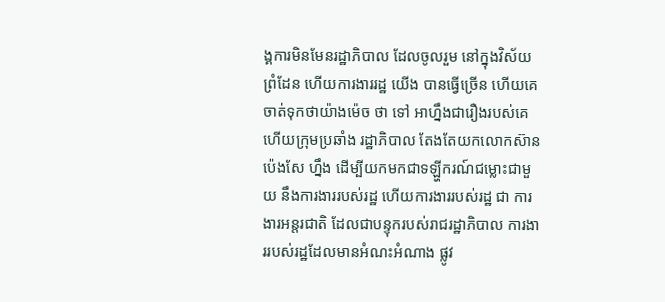ង្គការមិនមែនរដ្ឋាភិបាល ដែលចូលរួម នៅក្នុងវិស័យព្រំដែន ហើយការងាររដ្ឋ យើង បានធ្វើច្រើន ហើយគេចាត់ទុកថាយ៉ាងម៉េច ថា ទៅ អាហ្នឹងជារឿងរបស់គេ ហើយក្រុមប្រឆាំង រដ្ឋាភិបាល តែងតែយកលោកស៊ាន ប៉េងសែ ហ្នឹង ដើម្បីយកមកជាទឡ្ហីករណ៍ជម្លោះជាមួយ នឹងការងាររបស់រដ្ឋ ហើយការងាររបស់រដ្ឋ ជា ការងារអន្តរជាតិ ដែលជាបន្ទុករបស់រាជរដ្ឋាភិបាល ការងាររបស់រដ្ឋដែលមានអំណះអំណាង ផ្លូវ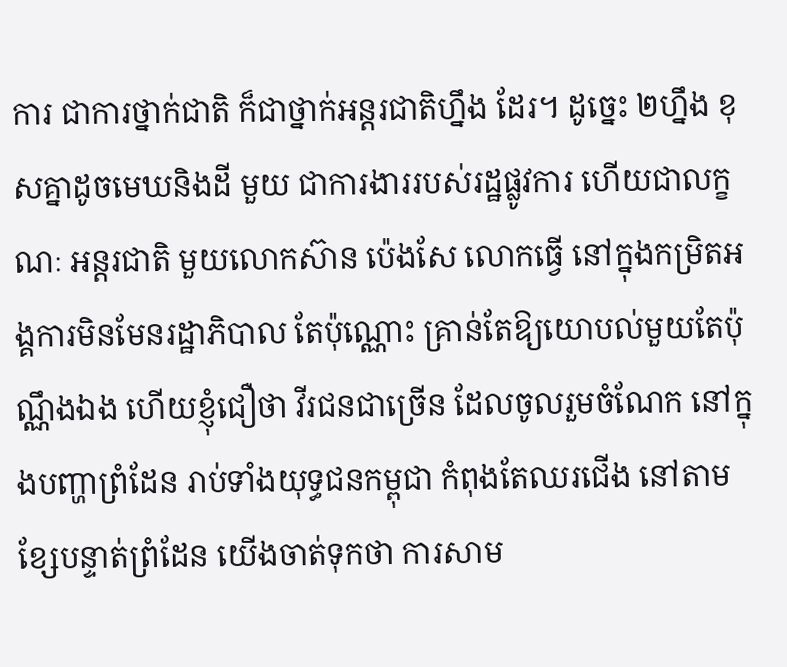ការ ជាការថ្នាក់ជាតិ ក៏ជាថ្នាក់អន្តរជាតិហ្នឹង ដែរ។ ដូច្នេះ ២ហ្នឹង ខុសគ្នាដូចមេឃនិងដី មួយ ជាការងាររបស់រដ្ឋផ្លូវការ ហើយជាលក្ខណៈ អន្តរជាតិ មួយលោកស៊ាន ប៉េងសែ លោកធ្វើ នៅក្នុងកម្រិតអង្គការមិនមែនរដ្ឋាភិបាល តែប៉ុណ្ណោះ គ្រាន់តែឱ្យយោបល់មួយតែប៉ុណ្ណឹងឯង ហើយខ្ញុំជឿថា វីរជនជាច្រើន ដែលចូលរួមចំណែក នៅក្នុងបញ្ហាព្រំដែន រាប់ទាំងយុទ្ធជនកម្ពុជា កំពុងតែឈរជើង នៅតាមខ្សែបន្ទាត់ព្រំដែន យើងចាត់ទុកថា ការសាម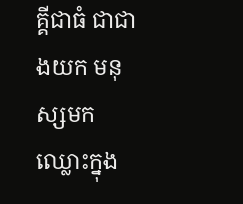គ្គីជាធំ ជាជាងយក មនុស្សមកឈ្លោះក្នុង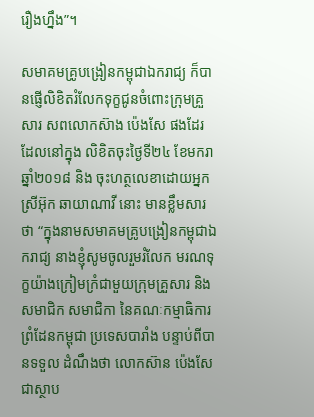រឿងហ្នឹង”។

សមាគមគ្រូបង្រៀនកម្ពុជាឯករាជ្យ ក៏បានផ្ញើលិខិតរំលែកទុក្ខជូនចំពោះក្រុមគ្រួសារ សពលោកស៊ាង ប៉េងសែ ផងដែរ ដែលនៅក្នុង លិខិតចុះថ្ងៃទី២៤ ខែមករា ឆ្នាំ២០១៨ និង ចុះហត្ថលេខាដោយអ្នកស្រីអ៊ុក ឆាយាណាវី នោះ មានខ្លឹមសារថា “ក្នុងនាមសមាគមគ្រូបង្រៀនកម្ពុជាឯករាជ្យ នាងខ្ញុំសូមចូលរួមរំលែក មរណទុក្ខយ៉ាងក្រៀមក្រំជាមួយក្រុមគ្រួសារ និងសមាជិក សមាជិកា នៃគណៈកម្មាធិការ ព្រំដែនកម្ពុជា ប្រទេសបារាំង បន្ទាប់ពីបានទទួល ដំណឹងថា លោកស៊ាន ប៉េងសែ ជាស្ថាប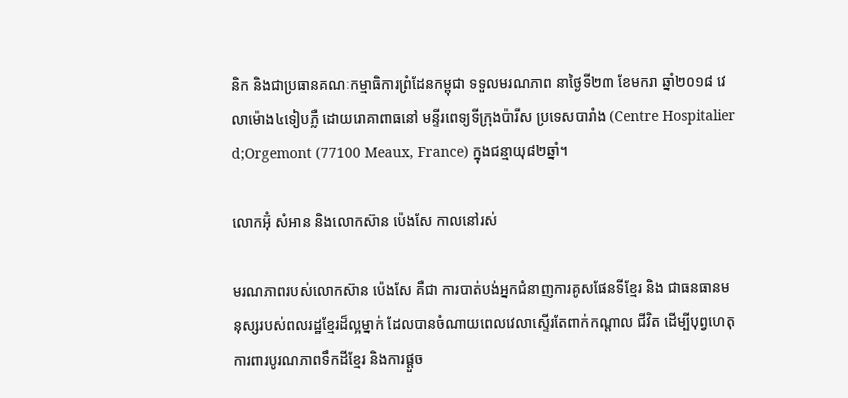និក និងជាប្រធានគណៈកម្មាធិការព្រំដែនកម្ពុជា ទទួលមរណភាព នាថ្ងៃទី២៣ ខែមករា ឆ្នាំ២០១៨ វេលាម៉ោង៤ទៀបភ្លឺ ដោយរោគាពាធនៅ មន្ទីរពេទ្យទីក្រុងប៉ារីស ប្រទេសបារាំង (Centre Hospitalier d;Orgemont (77100 Meaux, France) ក្នុងជន្មាយុ៨២ឆ្នាំ។

លោកអ៊ុំ សំអាន និងលោកស៊ាន ប៉េងសែ កាលនៅរស់

មរណភាពរបស់លោកស៊ាន ប៉េងសែ គឺជា ការបាត់បង់អ្នកជំនាញការគូសផែនទីខ្មែរ និង ជាធនធានមនុស្សរបស់ពលរដ្ឋខ្មែរដ៏ល្អម្នាក់ ដែលបានចំណាយពេលវេលាស្ទើរតែពាក់កណ្តាល ជីវិត ដើម្បីបុព្វហេតុការពារបូរណភាពទឹកដីខ្មែរ និងការផ្តួច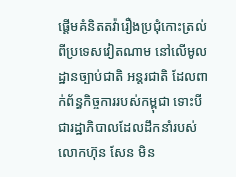ផ្តើមគំនិតតវ៉ារឿងប្រជុំកោះត្រល់ ពីប្រទេសវៀតណាម នៅលើមូលដ្ឋានច្បាប់ជាតិ អន្តរជាតិ ដែលពាក់ព័ន្ធកិច្ចការរបស់កម្ពុជា ទោះបីជារដ្ឋាភិបាលដែលដឹកនាំរបស់លោកហ៊ុន សែន មិន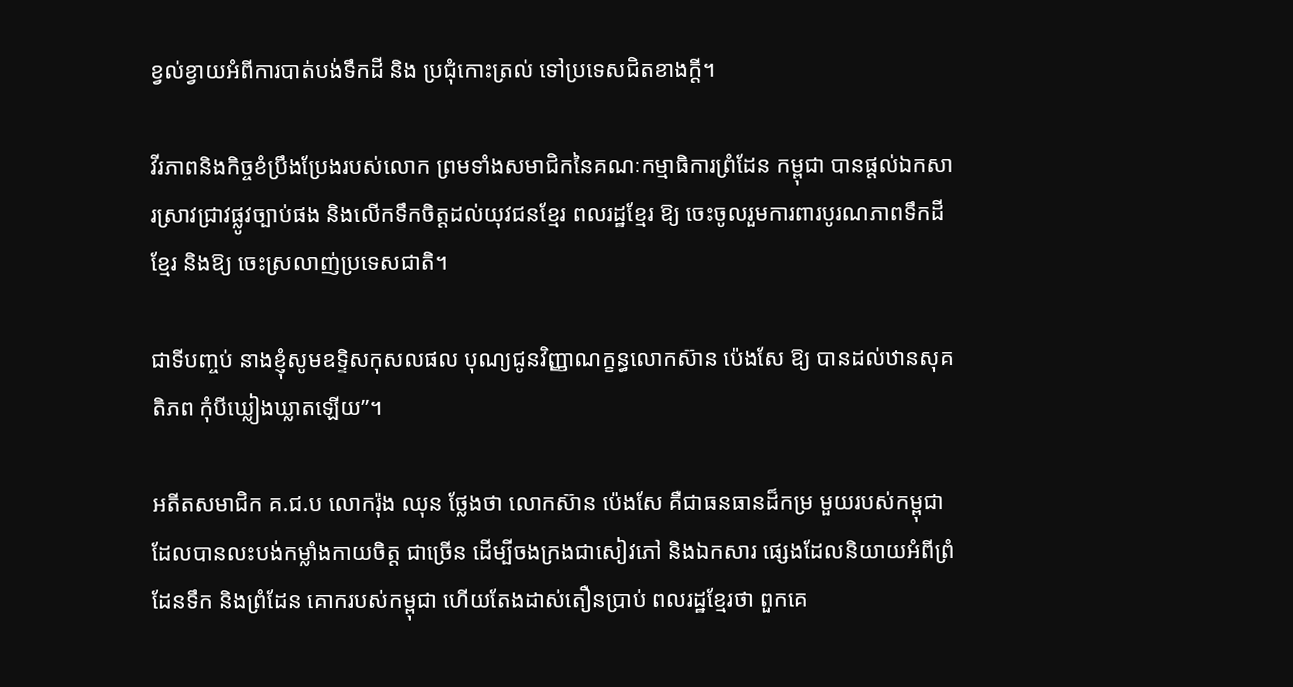ខ្វល់ខ្វាយអំពីការបាត់បង់ទឹកដី និង ប្រជុំកោះត្រល់ ទៅប្រទេសជិតខាងក្តី។

វីរភាពនិងកិច្ចខំប្រឹងប្រែងរបស់លោក ព្រមទាំងសមាជិកនៃគណៈកម្មាធិការព្រំដែន កម្ពុជា បានផ្តល់ឯកសារស្រាវជ្រាវផ្លូវច្បាប់ផង និងលើកទឹកចិត្តដល់យុវជនខ្មែរ ពលរដ្ឋខ្មែរ ឱ្យ ចេះចូលរួមការពារបូរណភាពទឹកដីខ្មែរ និងឱ្យ ចេះស្រលាញ់ប្រទេសជាតិ។

ជាទីបញ្ចប់ នាងខ្ញុំសូមឧទ្ទិសកុសលផល បុណ្យជូនវិញ្ញាណក្ខន្ធលោកស៊ាន ប៉េងសែ ឱ្យ បានដល់ឋានសុគតិភព កុំបីឃ្លៀងឃ្លាតឡើយ”។

អតីតសមាជិក គ.ជ.ប លោករ៉ុង ឈុន ថ្លែងថា លោកស៊ាន ប៉េងសែ គឺជាធនធានដ៏កម្រ មួយរបស់កម្ពុជា ដែលបានលះបង់កម្លាំងកាយចិត្ត ជាច្រើន ដើម្បីចងក្រងជាសៀវភៅ និងឯកសារ ផ្សេងដែលនិយាយអំពីព្រំដែនទឹក និងព្រំដែន គោករបស់កម្ពុជា ហើយតែងដាស់តឿនប្រាប់ ពលរដ្ឋខ្មែរថា ពួកគេ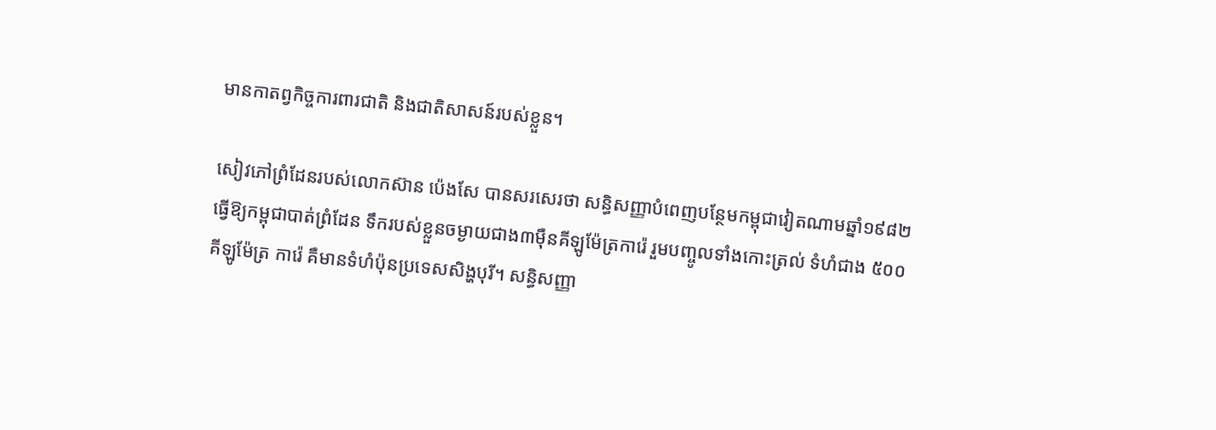មានកាតព្វកិច្ចការពារជាតិ និងជាតិសាសន៍របស់ខ្លួន។

សៀវភៅព្រំដែនរបស់លោកស៊ាន ប៉េងសែ បានសរសេរថា សន្ធិសញ្ញាបំពេញបន្ថែមកម្ពុជាវៀតណាមឆ្នាំ១៩៨២ ធ្វើឱ្យកម្ពុជាបាត់ព្រំដែន ទឹករបស់ខ្លួនចម្ងាយជាង៣ម៉ឺនគីឡូម៉ែត្រការ៉េ រួមបញ្ចូលទាំងកោះត្រល់ ទំហំជាង ៥០០គីឡូម៉ែត្រ ការ៉េ គឺមានទំហំប៉ុនប្រទេសសិង្ហបុរី។ សន្ធិសញ្ញា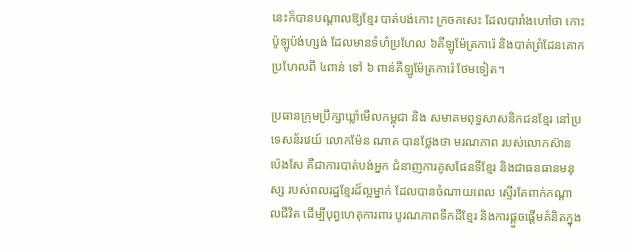នេះក៏បានបណ្តាលឱ្យខ្មែរ បាត់បង់កោះ ក្រចកសេះ ដែលបារាំងហៅថា កោះប៉ូឡូប៉ង់ហ្សង់ ដែលមានទំហំប្រហែល ៦គីឡូម៉ែត្រការ៉េ និងបាត់ព្រំដែនគោក ប្រហែលពី ៤ពាន់ ទៅ ៦ ពាន់គីឡូម៉ែត្រការ៉េ ថែមទៀត។

ប្រធានក្រុមប្រឹក្សាឃ្លាំមើលកម្ពុជា និង សមាគមពុទ្ធសាសនិកជនខ្មែរ នៅប្រទេសន័រវេយ៍ លោកម៉ែន ណាត បានថ្លែងថា មរណភាព របស់លោកស៊ាន ប៉េងសែ គឺជាការបាត់បង់អ្នក ជំនាញការគូសផែនទីខ្មែរ និងជាធនធានមនុស្ស របស់ពលរដ្ឋខ្មែរដ៏ល្អម្នាក់ ដែលបានចំណាយពេល ស្ទើរតែពាក់កណ្តាលជីវិត ដើម្បីបុព្វហេតុការពារ បូរណភាពទឹកដីខ្មែរ និងការផ្តួចផ្តើមគំនិតក្នុង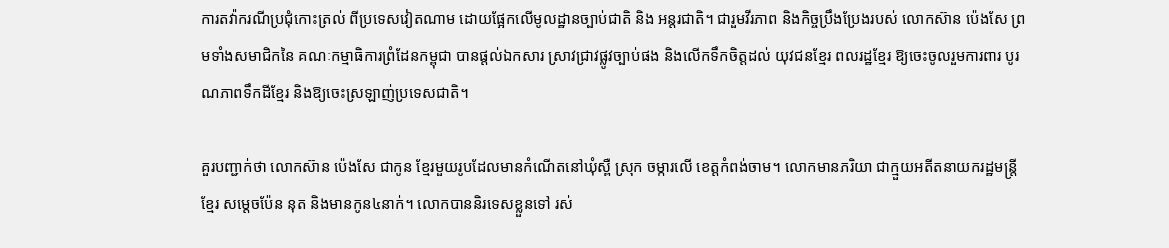ការតវ៉ាករណីប្រជុំកោះត្រល់ ពីប្រទេសវៀតណាម ដោយផ្អែកលើមូលដ្ឋានច្បាប់ជាតិ និង អន្តរជាតិ។ ជារួមវីរភាព និងកិច្ចប្រឹងប្រែងរបស់ លោកស៊ាន ប៉េងសែ ព្រមទាំងសមាជិកនៃ គណៈកម្មាធិការព្រំដែនកម្ពុជា បានផ្តល់ឯកសារ ស្រាវជ្រាវផ្លូវច្បាប់ផង និងលើកទឹកចិត្តដល់ យុវជនខ្មែរ ពលរដ្ឋខ្មែរ ឱ្យចេះចូលរួមការពារ បូរណភាពទឹកដីខ្មែរ និងឱ្យចេះស្រឡាញ់ប្រទេសជាតិ។

គួរបញ្ជាក់ថា លោកស៊ាន ប៉េងសែ ជាកូន ខ្មែរមួយរូបដែលមានកំណើតនៅឃុំស្ពឺ ស្រុក ចម្ការលើ ខេត្តកំពង់ចាម។ លោកមានភរិយា ជាក្មួយអតីតនាយករដ្ឋមន្ត្រីខ្មែរ សម្តេចប៉ែន នុត និងមានកូន៤នាក់។ លោកបាននិរទេសខ្លួនទៅ រស់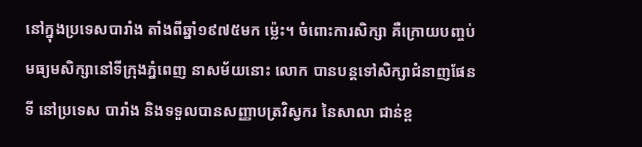នៅក្នុងប្រទេសបារាំង តាំងពីឆ្នាំ១៩៧៥មក ម៉្លេះ។ ចំពោះការសិក្សា គឺក្រោយបញ្ចប់មធ្យមសិក្សានៅទីក្រុងភ្នំពេញ នាសម័យនោះ លោក បានបន្តទៅសិក្សាជំនាញផែនទី នៅប្រទេស បារាំង និងទទួលបានសញ្ញាបត្រវិស្វករ នៃសាលា ជាន់ខ្ព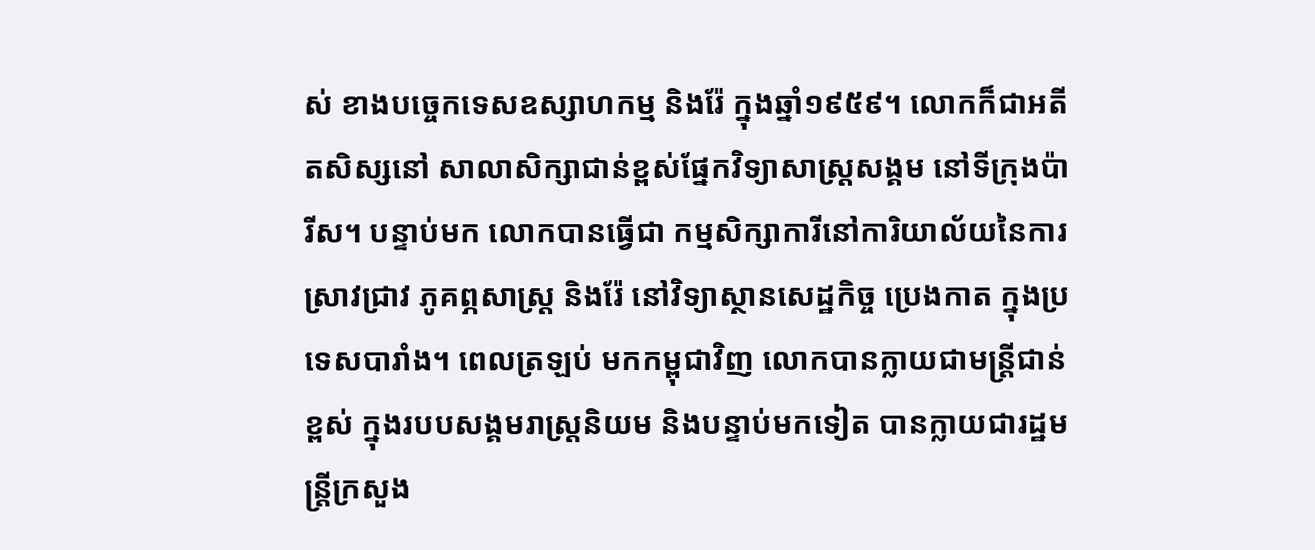ស់ ខាងបច្ចេកទេសឧស្សាហកម្ម និងរ៉ែ ក្នុងឆ្នាំ១៩៥៩។ លោកក៏ជាអតីតសិស្សនៅ សាលាសិក្សាជាន់ខ្ពស់ផ្នែកវិទ្យាសាស្ត្រសង្គម នៅទីក្រុងប៉ារីស។ បន្ទាប់មក លោកបានធ្វើជា កម្មសិក្សាការីនៅការិយាល័យនៃការស្រាវជ្រាវ ភូគព្ភសាស្ត្រ និងរ៉ែ នៅវិទ្យាស្ថានសេដ្ឋកិច្ច ប្រេងកាត ក្នុងប្រទេសបារាំង។ ពេលត្រឡប់ មកកម្ពុជាវិញ លោកបានក្លាយជាមន្ត្រីជាន់ខ្ពស់ ក្នុងរបបសង្គមរាស្ត្រនិយម និងបន្ទាប់មកទៀត បានក្លាយជារដ្ឋមន្ត្រីក្រសួង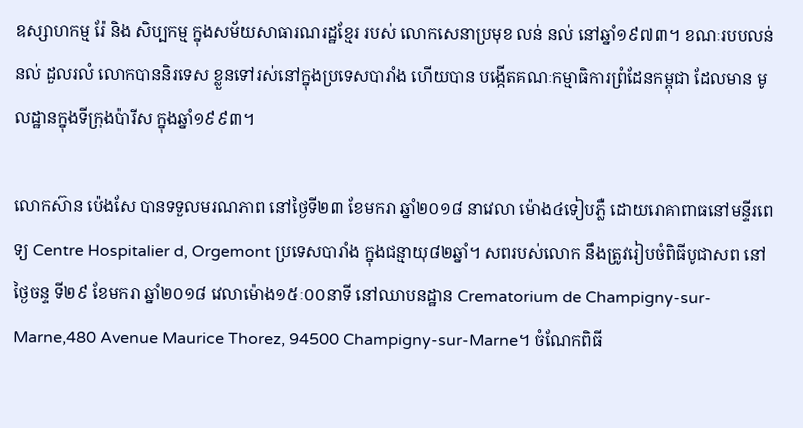ឧស្សាហកម្ម រ៉ែ និង សិប្បកម្ម ក្នុងសម័យសាធារណរដ្ឋខ្មែរ របស់ លោកសេនាប្រមុខ លន់ នល់ នៅឆ្នាំ១៩៧៣។ ខណៈរបបលន់ នល់ ដួលរលំ លោកបាននិរទេស ខ្លួនទៅរស់នៅក្នុងប្រទេសបារាំង ហើយបាន បង្កើតគណៈកម្មាធិការព្រំដែនកម្ពុជា ដែលមាន មូលដ្ឋានក្នុងទីក្រុងប៉ារីស ក្នុងឆ្នាំ១៩៩៣។

លោកស៊ាន ប៉េងសែ បានទទួលមរណភាព នៅថ្ងៃទី២៣ ខែមករា ឆ្នាំ២០១៨ នាវេលា ម៉ោង៤ទៀបភ្លឺ ដោយរោគាពាធនៅមន្ទីរពេទ្យ Centre Hospitalier d, Orgemont ប្រទេសបារាំង ក្នុងជន្មាយុ៨២ឆ្នាំ។ សពរបស់លោក នឹងត្រូវរៀបចំពិធីបូជាសព នៅថ្ងៃចន្ទ ទី២៩ ខែមករា ឆ្នាំ២០១៨ វេលាម៉ោង១៥ៈ០០នាទី នៅឈាបនដ្ឋាន Crematorium de Champigny-sur-Marne,480 Avenue Maurice Thorez, 94500 Champigny-sur-Marne។ ចំណែកពិធី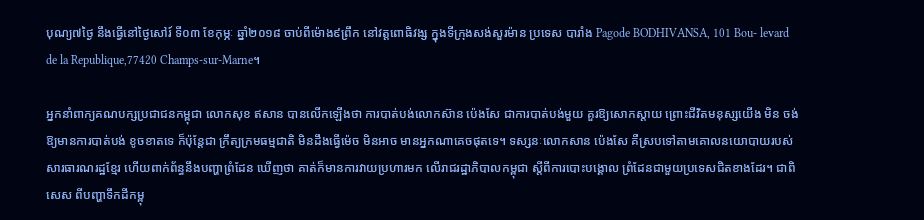បុណ្យ៧ថ្ងៃ នឹងធ្វើនៅថ្ងៃសៅរ៍ ទី០៣ ខែកុម្ភៈ ឆ្នាំ២០១៨ ចាប់ពីម៉ោង៩ព្រឹក នៅវត្តពោធិវង្ស ក្នុងទីក្រុងសង់សួរម៉ាន ប្រទេស បារាំង Pagode BODHIVANSA, 101 Bou- levard de la Republique,77420 Champs-sur-Marne។

អ្នកនាំពាក្យគណបក្សប្រជាជនកម្ពុជា លោកសុខ ឥសាន បានលើកឡើងថា ការបាត់បង់លោកស៊ាន ប៉េងសែ ជាការបាត់បង់មួយ គួរឱ្យសោកស្តាយ ព្រោះជីវិតមនុស្សយើង មិន ចង់ឱ្យមានការបាត់បង់ ខូចខាតទេ ក៏ប៉ុន្តែជា ក្រឹត្យក្រមធម្មជាតិ មិនដឹងធ្វើម៉េច មិនអាច មានអ្នកណាគេចផុតទេ។ ទស្សនៈលោកសាន ប៉េងសែ គឺស្របទៅតាមគោលនយោបាយរបស់ សារធារណរដ្ឋខ្មែរ ហើយពាក់ព័ន្ធនឹងបញ្ហាព្រំដែន ឃើញថា គាត់ក៏មានការវាយប្រហារមក លើរាជរដ្ឋាភិបាលកម្ពុជា ស្តីពីការបោះបង្គោល ព្រំដែនជាមួយប្រទេសជិតខាងដែរ។ ជាពិសេស ពីបញ្ហាទឹកដីកម្ពុ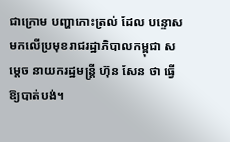ជាក្រោម បញ្ហាកោះត្រល់ ដែល បន្ទោសមកលើប្រមុខរាជរដ្ឋាភិបាលកម្ពុជា សម្តេច នាយករដ្ឋមន្ត្រី ហ៊ុន សែន ថា ធ្វើឱ្យបាត់បង់។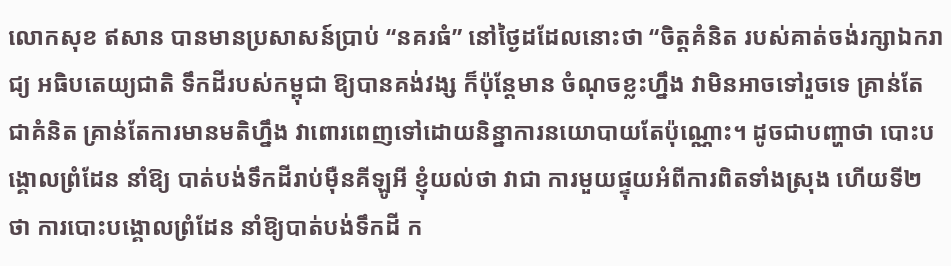លោកសុខ ឥសាន បានមានប្រសាសន៍ប្រាប់ “នគរធំ” នៅថ្ងៃដដែលនោះថា “ចិត្តគំនិត របស់គាត់ចង់រក្សាឯករាជ្យ អធិបតេយ្យជាតិ ទឹកដីរបស់កម្ពុជា ឱ្យបានគង់វង្ស ក៏ប៉ុន្តែមាន ចំណុចខ្លះហ្នឹង វាមិនអាចទៅរួចទេ គ្រាន់តែ ជាគំនិត គ្រាន់តែការមានមតិហ្នឹង វាពោរពេញទៅដោយនិន្នាការនយោបាយតែប៉ុណ្ណោះ។ ដូចជាបញ្ហាថា បោះបង្គោលព្រំដែន នាំឱ្យ បាត់បង់ទឹកដីរាប់ម៉ឺនគីឡូអី ខ្ញុំយល់ថា វាជា ការមួយផ្ទុយអំពីការពិតទាំងស្រុង ហើយទី២ ថា ការបោះបង្គោលព្រំដែន នាំឱ្យបាត់បង់ទឹកដី ក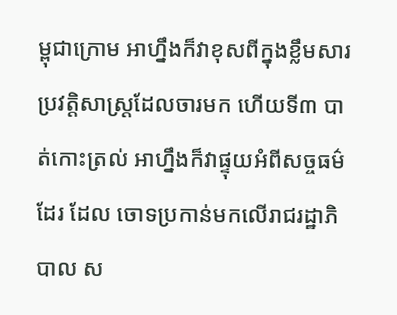ម្ពុជាក្រោម អាហ្នឹងក៏វាខុសពីក្នុងខ្លឹមសារ ប្រវត្តិសាស្ត្រដែលចារមក ហើយទី៣ បាត់កោះត្រល់ អាហ្នឹងក៏វាផ្ទុយអំពីសច្ចធម៌ដែរ ដែល ចោទប្រកាន់មកលើរាជរដ្ឋាភិបាល ស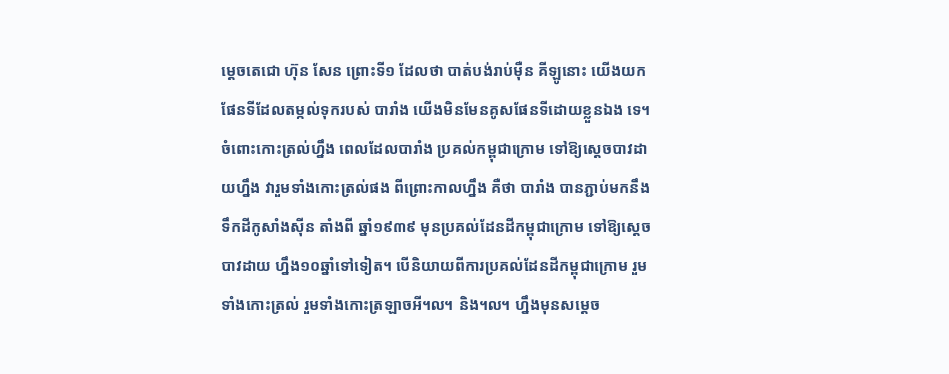ម្តេចតេជោ ហ៊ុន សែន ព្រោះទី១ ដែលថា បាត់បង់រាប់ម៉ឺន គីឡូនោះ យើងយកផែនទីដែលតម្កល់ទុករបស់ បារាំង យើងមិនមែនគូសផែនទីដោយខ្លួនឯង ទេ។ ចំពោះកោះត្រល់ហ្នឹង ពេលដែលបារាំង ប្រគល់កម្ពុជាក្រោម ទៅឱ្យស្តេចបាវដាយហ្នឹង វារួមទាំងកោះត្រល់ផង ពីព្រោះកាលហ្នឹង គឺថា បារាំង បានភ្ជាប់មកនឹងទឹកដីកូសាំងស៊ីន តាំងពី ឆ្នាំ១៩៣៩ មុនប្រគល់ដែនដីកម្ពុជាក្រោម ទៅឱ្យស្តេចបាវដាយ ហ្នឹង១០ឆ្នាំទៅទៀត។ បើនិយាយពីការប្រគល់ដែនដីកម្ពុជាក្រោម រួមទាំងកោះត្រល់ រួមទាំងកោះត្រឡាចអី៘ និង៘ ហ្នឹងមុនសម្តេច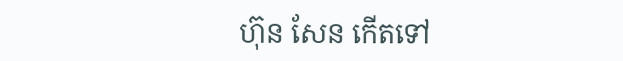ហ៊ុន សែន កើតទៅ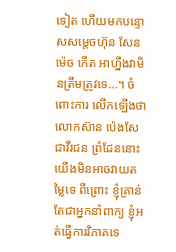ទៀត ហើយមកបន្ទោសសម្តេចហ៊ុន សែន ម៉េច កើត អាហ្នឹងវាមិនត្រឹមត្រូវទេ…។ ចំពោះការ លើកឡើងថា លោកស៊ាន ប៉េងសែ ជាវីរជន ព្រំដែននោះ យើងមិនអាចវាយតម្លៃទេ ពីព្រោះ ខ្ញុំគ្រាន់តែជាអ្នកនាំពាក្យ ខ្ញុំអត់ធ្វើការវិភាគទេ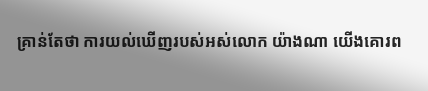គ្រាន់តែថា ការយល់ឃើញរបស់អស់លោក យ៉ាងណា យើងគោរព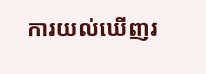ការយល់ឃើញរ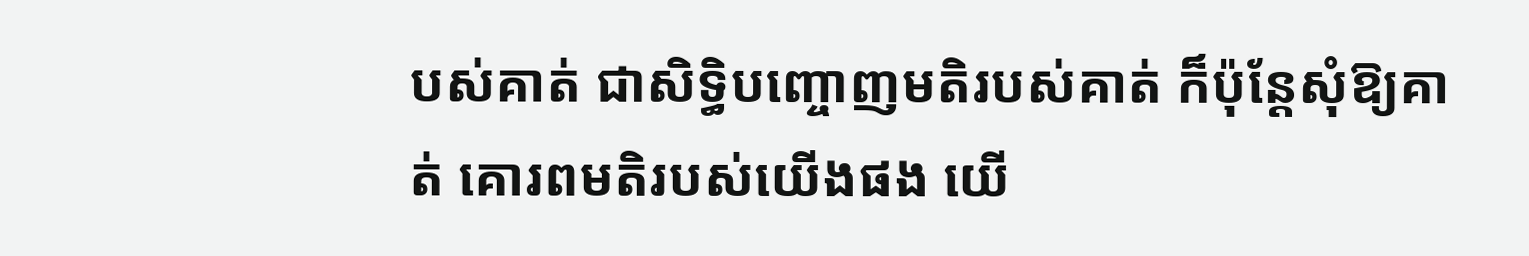បស់គាត់ ជាសិទ្ធិបញ្ចោញមតិរបស់គាត់ ក៏ប៉ុន្តែសុំឱ្យគាត់ គោរពមតិរបស់យើងផង យើ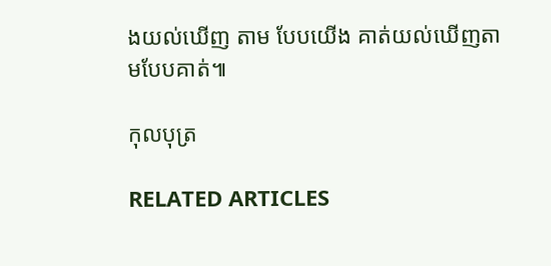ងយល់ឃើញ តាម បែបយើង គាត់យល់ឃើញតាមបែបគាត់៕

កុលបុត្រ

RELATED ARTICLES